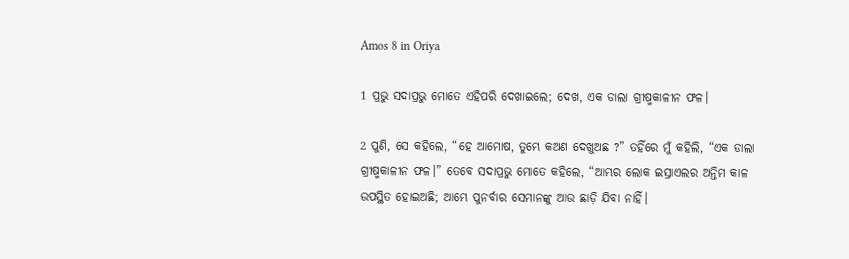Amos 8 in Oriya

1 ପ୍ରଭୁ ସଦାପ୍ରଭୁ ମୋତେ ଏହିପରି ଦେଖାଇଲେ; ଦେଖ, ଏକ ଡାଲା ଗ୍ରୀଷ୍ମକାଳୀନ ଫଳ।

2 ପୁଣି, ସେ କହିଲେ, “ହେ ଆମୋଷ, ତୁମ୍ଭେ କଅଣ ଦେଖୁଅଛ ?” ତହିଁରେ ମୁଁ କହିଲି, “ଏକ ଡାଲା ଗ୍ରୀଷ୍ମକାଳୀନ ଫଳ।” ତେବେ ସଦାପ୍ରଭୁ ମୋତେ କହିଲେ, “ଆମ୍ଭର ଲୋକ ଇସ୍ରାଏଲର ଅନ୍ତିମ କାଳ ଉପସ୍ଥିତ ହୋଇଅଛି; ଆମ୍ଭେ ପୁନର୍ବାର ସେମାନଙ୍କୁ ଆଉ ଛାଡ଼ି ଯିବା ନାହିଁ।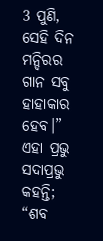3 ପୁଣି, ସେହି ଦିନ ମନ୍ଦିରର ଗାନ ସବୁ ହାହାକାର ହେବ।” ଏହା ପ୍ରଭୁ ସଦାପ୍ରଭୁ କହନ୍ତି; “ଶବ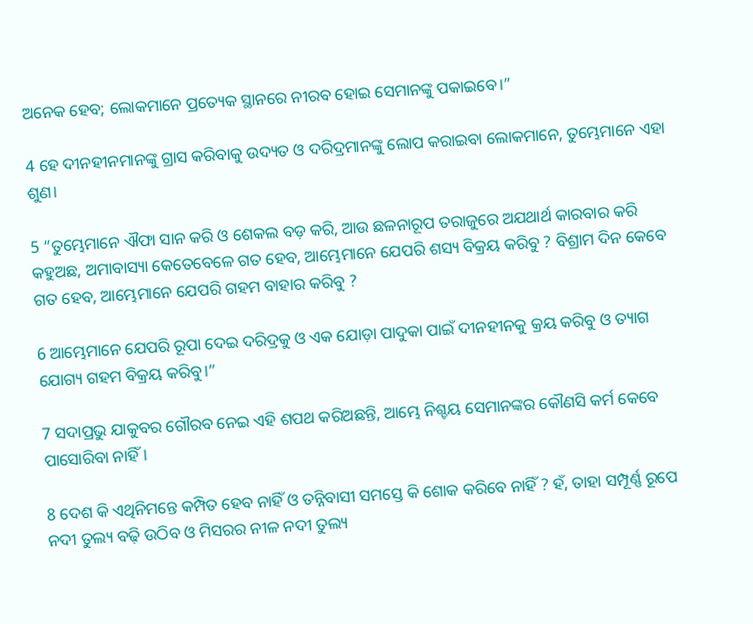ଅନେକ ହେବ; ଲୋକମାନେ ପ୍ରତ୍ୟେକ ସ୍ଥାନରେ ନୀରବ ହୋଇ ସେମାନଙ୍କୁ ପକାଇବେ।”

4 ହେ ଦୀନହୀନମାନଙ୍କୁ ଗ୍ରାସ କରିବାକୁ ଉଦ୍ୟତ ଓ ଦରିଦ୍ରମାନଙ୍କୁ ଲୋପ କରାଇବା ଲୋକମାନେ, ତୁମ୍ଭେମାନେ ଏହା ଶୁଣ।

5 “ତୁମ୍ଭେମାନେ ଐଫା ସାନ କରି ଓ ଶେକଲ ବଡ଼ କରି, ଆଉ ଛଳନାରୂପ ତରାଜୁରେ ଅଯଥାର୍ଥ କାରବାର କରି କହୁଅଛ, ଅମାବାସ୍ୟା କେତେବେଳେ ଗତ ହେବ, ଆମ୍ଭେମାନେ ଯେପରି ଶସ୍ୟ ବିକ୍ରୟ କରିବୁ ? ବିଶ୍ରାମ ଦିନ କେବେ ଗତ ହେବ, ଆମ୍ଭେମାନେ ଯେପରି ଗହମ ବାହାର କରିବୁ ?

6 ଆମ୍ଭେମାନେ ଯେପରି ରୂପା ଦେଇ ଦରିଦ୍ରକୁ ଓ ଏକ ଯୋଡ଼ା ପାଦୁକା ପାଇଁ ଦୀନହୀନକୁ କ୍ରୟ କରିବୁ ଓ ତ୍ୟାଗ ଯୋଗ୍ୟ ଗହମ ବିକ୍ରୟ କରିବୁ।”

7 ସଦାପ୍ରଭୁ ଯାକୁବର ଗୌରବ ନେଇ ଏହି ଶପଥ କରିଅଛନ୍ତି, ଆମ୍ଭେ ନିଶ୍ଚୟ ସେମାନଙ୍କର କୌଣସି କର୍ମ କେବେ ପାସୋରିବା ନାହିଁ।

8 ଦେଶ କି ଏଥିନିମନ୍ତେ କମ୍ପିତ ହେବ ନାହିଁ ଓ ତନ୍ନିବାସୀ ସମସ୍ତେ କି ଶୋକ କରିବେ ନାହିଁ ? ହଁ, ତାହା ସମ୍ପୂର୍ଣ୍ଣ ରୂପେ ନଦୀ ତୁଲ୍ୟ ବଢ଼ି ଉଠିବ ଓ ମିସରର ନୀଳ ନଦୀ ତୁଲ୍ୟ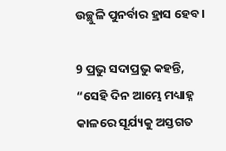ଉଚ୍ଛୁଳି ପୁନର୍ବାର ହ୍ରାସ ହେବ।

9 ପ୍ରଭୁ ସଦାପ୍ରଭୁ କହନ୍ତି, “ସେହି ଦିନ ଆମ୍ଭେ ମଧ୍ୟାହ୍ନ କାଳରେ ସୂର୍ଯ୍ୟକୁ ଅସ୍ତଗତ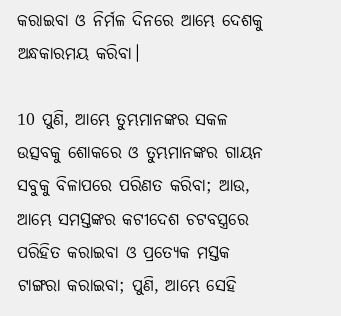କରାଇବା ଓ ନିର୍ମଳ ଦିନରେ ଆମ୍ଭେ ଦେଶକୁ ଅନ୍ଧକାରମୟ କରିବା।

10 ପୁଣି, ଆମ୍ଭେ ତୁମ୍ଭମାନଙ୍କର ସକଳ ଉତ୍ସବକୁ ଶୋକରେ ଓ ତୁମ୍ଭମାନଙ୍କର ଗାୟନ ସବୁକୁ ବିଳାପରେ ପରିଣତ କରିବା; ଆଉ, ଆମ୍ଭେ ସମସ୍ତଙ୍କର କଟୀଦେଶ ଚଟବସ୍ତ୍ରରେ ପରିହିତ କରାଇବା ଓ ପ୍ରତ୍ୟେକ ମସ୍ତକ ଟାଙ୍ଗରା କରାଇବା; ପୁଣି, ଆମ୍ଭେ ସେହି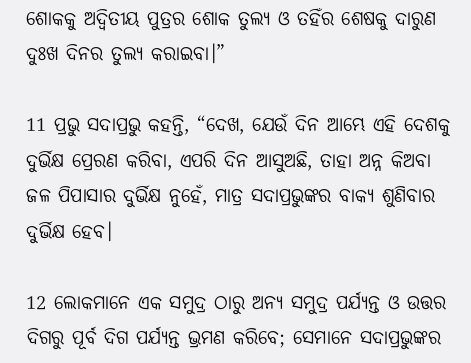ଶୋକକୁ ଅଦ୍ୱିତୀୟ ପୁତ୍ରର ଶୋକ ତୁଲ୍ୟ ଓ ତହିଁର ଶେଷକୁ ଦାରୁଣ ଦୁଃଖ ଦିନର ତୁଲ୍ୟ କରାଇବା।”

11 ପ୍ରଭୁ ସଦାପ୍ରଭୁ କହନ୍ତି, “ଦେଖ, ଯେଉଁ ଦିନ ଆମ୍ଭେ ଏହି ଦେଶକୁ ଦୁର୍ଭିକ୍ଷ ପ୍ରେରଣ କରିବା, ଏପରି ଦିନ ଆସୁଅଛି, ତାହା ଅନ୍ନ କିଅବା ଜଳ ପିପାସାର ଦୁର୍ଭିକ୍ଷ ନୁହେଁ, ମାତ୍ର ସଦାପ୍ରଭୁଙ୍କର ବାକ୍ୟ ଶୁଣିବାର ଦୁର୍ଭିକ୍ଷ ହେବ।

12 ଲୋକମାନେ ଏକ ସମୁଦ୍ର ଠାରୁ ଅନ୍ୟ ସମୁଦ୍ର ପର୍ଯ୍ୟନ୍ତ ଓ ଉତ୍ତର ଦିଗରୁ ପୂର୍ବ ଦିଗ ପର୍ଯ୍ୟନ୍ତ ଭ୍ରମଣ କରିବେ; ସେମାନେ ସଦାପ୍ରଭୁଙ୍କର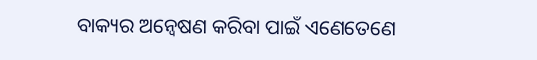ବାକ୍ୟର ଅନ୍ଵେଷଣ କରିବା ପାଇଁ ଏଣେତେଣେ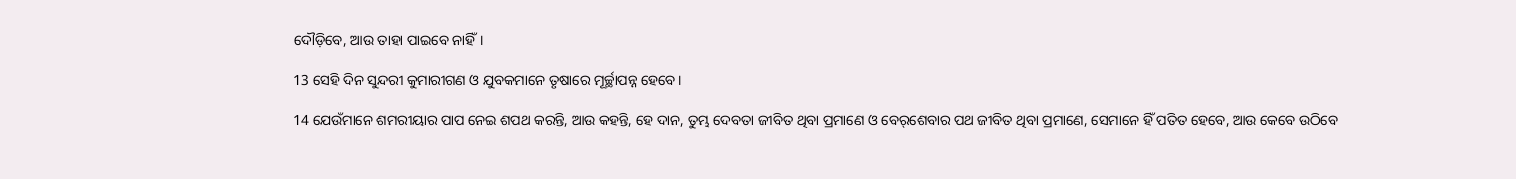ଦୌଡ଼ିବେ, ଆଉ ତାହା ପାଇବେ ନାହିଁ।

13 ସେହି ଦିନ ସୁନ୍ଦରୀ କୁମାରୀଗଣ ଓ ଯୁବକମାନେ ତୃଷାରେ ମୂର୍ଚ୍ଛାପନ୍ନ ହେବେ।

14 ଯେଉଁମାନେ ଶମରୀୟାର ପାପ ନେଇ ଶପଥ କରନ୍ତି, ଆଉ କହନ୍ତି, ହେ ଦାନ, ତୁମ୍ଭ ଦେବତା ଜୀବିତ ଥିବା ପ୍ରମାଣେ ଓ ବେର୍‍‌‌ଶେବାର ପଥ ଜୀବିତ ଥିବା ପ୍ରମାଣେ, ସେମାନେ ହିଁ ପତିତ ହେବେ, ଆଉ କେବେ ଉଠିବେ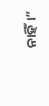ନାହିଁ।”